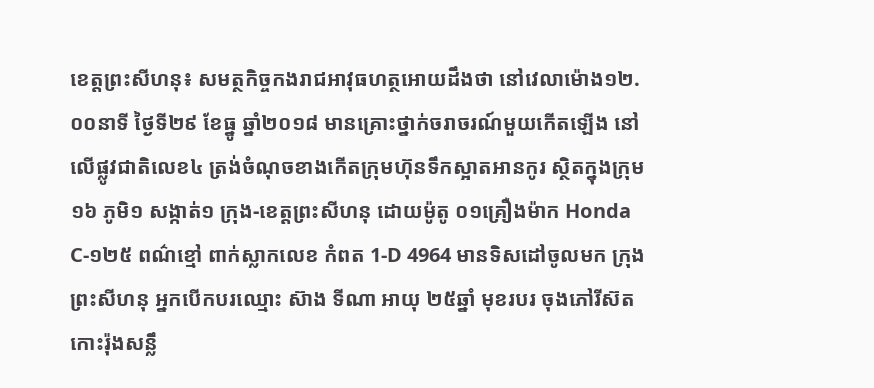ខេត្តព្រះសីហនុ៖ សមត្ថកិច្ចកងរាជអាវុធហត្ថអោយដឹងថា នៅវេលាម៉ោង១២.០០នាទី ថ្ងៃទី២៩ ខែធ្នូ ឆ្នាំ២០១៨ មានគ្រោះថ្នាក់ចរាចរណ៍មួយកើតឡើង នៅលើផ្លូវជាតិលេខ៤ ត្រង់ចំណុចខាងកើតក្រុមហ៊ុនទឹកស្អាតអានកូរ ស្ថិតក្នុងក្រុម១៦ ភូមិ១ សង្កាត់១ ក្រុង-ខេត្តព្រះសីហនុ ដោយម៉ូតូ ០១គ្រឿងម៉ាក Honda C-១២៥ ពណ៌ខ្មៅ ពាក់ស្លាកលេខ កំពត 1-D 4964 មានទិសដៅចូលមក ក្រុងព្រះសីហនុ អ្នកបើកបរឈ្មោះ ស៊ាង ទីណា អាយុ ២៥ឆ្នាំ មុខរបរ ចុងភៅរីស៊តកោះរ៉ុងសន្លឹ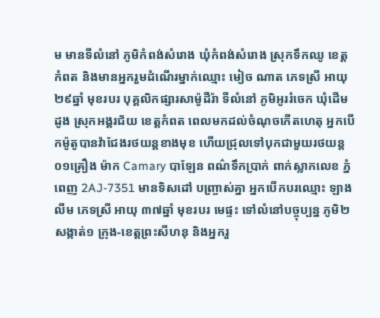ម មានទីលំនៅ ភូមិកំពង់សំរោង ឃុំកំពង់សំរោង ស្រុកទឹកឈូ ខេត្តកំពត និងមានអ្នករួមដំណើរម្នាក់ឈ្មោះ មៀច ណាត ភេទស្រី អាយុ ២៩ឆ្នាំ មុខរបរ បុគ្គលិកផ្សារសាម៉ូដឺរ៉ា ទីលំនៅ ភូមិអូររំចេក ឃុំដើមដូង ស្រុកអង្គរជ័យ ខេត្តកំពត ពេលមកដល់ចំណុចកើតហេតុ អ្នកបើកម៉ូតូបានវ៉ាជែងរថយន្តខាងមុខ ហើយជ្រុលទៅបុកជាមួយរថយន្ត ០១គ្រឿង ម៉ាក Camary បាឡែន ពណ៌ទឹកប្រាក់ ពាក់ស្លាកលេខ ភ្នំពេញ 2AJ-7351 មានទិសដៅ បញ្ច្រាស់គ្នា អ្នកបើកបរឈ្មោះ ឡាង លីម ភេទស្រី អាយុ ៣៧ឆ្នាំ មុខរបរ មេផ្ទះ ទៅលំនៅបច្ចុប្បន្ន ភូមិ២ សង្កាត់១ ក្រុង-ខេត្តព្រះសីហនុ និងអ្នករួ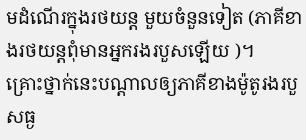មដំណើរក្នុងរថយន្ត មួយចំនួនទៀត (ភាគីខាងរថយន្តពុំមានអ្នករងរបួសឡើយ )។
គ្រោះថ្នាក់នេះបណ្តាលឲ្យភាគីខាងម៉ូតូរងរបួសធ្ង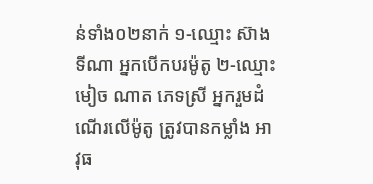ន់ទាំង០២នាក់ ១-ឈ្មោះ ស៊ាង ទីណា អ្នកបើកបរម៉ូតូ ២-ឈ្មោះ មៀច ណាត ភេទស្រី អ្នករួមដំណើរលើម៉ូតូ ត្រូវបានកម្លាំង អាវុធ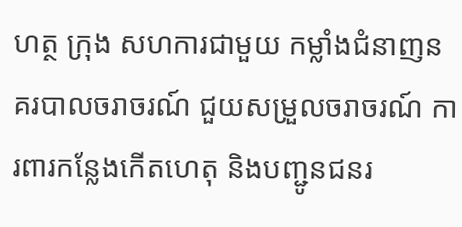ហត្ថ ក្រុង សហការជាមួយ កម្លាំងជំនាញនគរបាលចរាចរណ៍ ជួយសម្រួលចរាចរណ៍ ការពារកន្លែងកើតហេតុ និងបញ្ជូនជនរ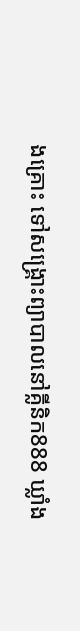ងគ្រោះ ទៅសង្គ្រោះព្យាបាលនៅគ្លីនិក888 ឃ្លាំង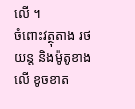លើ ។
ចំពោះវត្ថុតាង រថយន្ត និងម៉ូតូខាងលើ ខូចខាត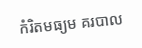កំរិតមធ្យម គរបាល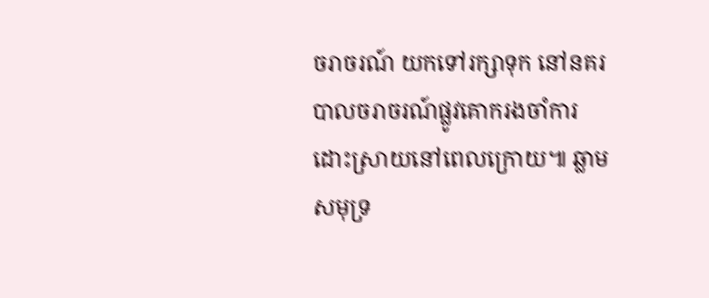ចរាចរណ៍ យកទៅរក្សាទុក នៅនគរបាលចរាចរណ៍ផ្លូវគោករងចាំការដោះស្រាយនៅពេលក្រោយ៕ ឆ្លាម សមុទ្រ